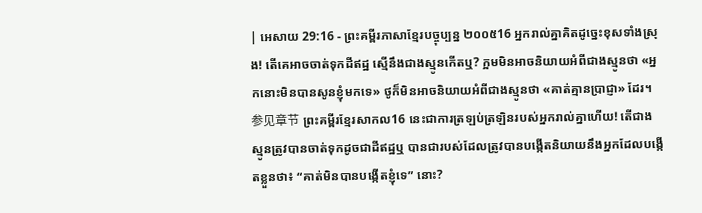| អេសាយ 29:16 - ព្រះគម្ពីរភាសាខ្មែរបច្ចុប្បន្ន ២០០៥16 អ្នករាល់គ្នាគិតដូច្នេះខុសទាំងស្រុង! តើគេអាចចាត់ទុកដីឥដ្ឋ ស្មើនឹងជាងស្មូនកើតឬ? ក្អមមិនអាចនិយាយអំពីជាងស្មូនថា «អ្នកនោះមិនបានសូនខ្ញុំមកទេ» ថូក៏មិនអាចនិយាយអំពីជាងស្មូនថា «គាត់គ្មានប្រាជ្ញា» ដែរ។参见章节 ព្រះគម្ពីរខ្មែរសាកល16 នេះជាការត្រឡប់ត្រឡិនរបស់អ្នករាល់គ្នាហើយ! តើជាងស្មូនត្រូវបានចាត់ទុកដូចជាដីឥដ្ឋឬ បានជារបស់ដែលត្រូវបានបង្កើតនិយាយនឹងអ្នកដែលបង្កើតខ្លួនថា៖ “គាត់មិនបានបង្កើតខ្ញុំទេ” នោះ?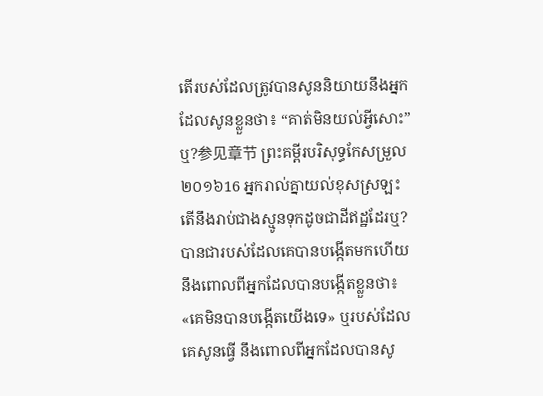តើរបស់ដែលត្រូវបានសូននិយាយនឹងអ្នកដែលសូនខ្លួនថា៖ “គាត់មិនយល់អ្វីសោះ” ឬ?参见章节 ព្រះគម្ពីរបរិសុទ្ធកែសម្រួល ២០១៦16 អ្នករាល់គ្នាយល់ខុសស្រឡះ តើនឹងរាប់ជាងស្មូនទុកដូចជាដីឥដ្ឋដែរឬ? បានជារបស់ដែលគេបានបង្កើតមកហើយ នឹងពោលពីអ្នកដែលបានបង្កើតខ្លួនថា៖ «គេមិនបានបង្កើតយើងទេ» ឬរបស់ដែលគេសូនធ្វើ នឹងពោលពីអ្នកដែលបានសូ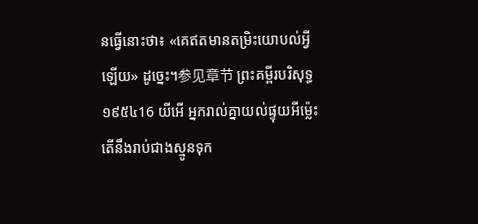នធ្វើនោះថា៖ «គេឥតមានតម្រិះយោបល់អ្វីឡើយ» ដូច្នេះ។参见章节 ព្រះគម្ពីរបរិសុទ្ធ ១៩៥៤16 យីអើ អ្នករាល់គ្នាយល់ផ្ទុយអីម៉្លេះ តើនឹងរាប់ជាងស្មូនទុក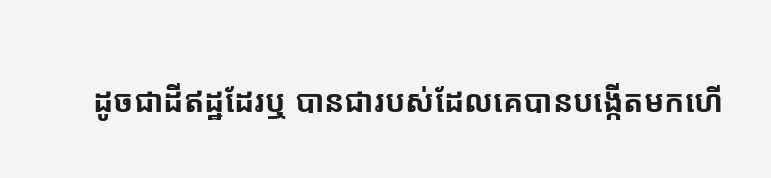ដូចជាដីឥដ្ឋដែរឬ បានជារបស់ដែលគេបានបង្កើតមកហើ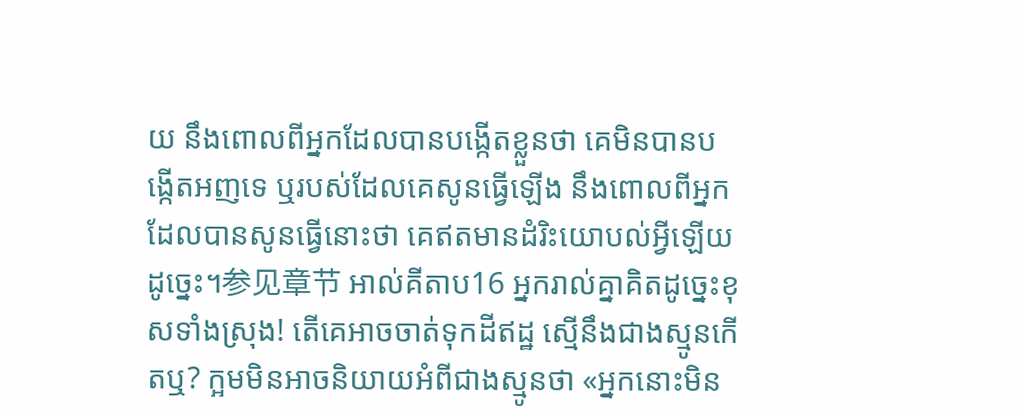យ នឹងពោលពីអ្នកដែលបានបង្កើតខ្លួនថា គេមិនបានបង្កើតអញទេ ឬរបស់ដែលគេសូនធ្វើឡើង នឹងពោលពីអ្នកដែលបានសូនធ្វើនោះថា គេឥតមានដំរិះយោបល់អ្វីឡើយដូច្នេះ។参见章节 អាល់គីតាប16 អ្នករាល់គ្នាគិតដូច្នេះខុសទាំងស្រុង! តើគេអាចចាត់ទុកដីឥដ្ឋ ស្មើនឹងជាងស្មូនកើតឬ? ក្អមមិនអាចនិយាយអំពីជាងស្មូនថា «អ្នកនោះមិន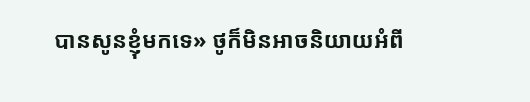បានសូនខ្ញុំមកទេ» ថូក៏មិនអាចនិយាយអំពី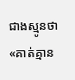ជាងស្មូនថា «គាត់គ្មាន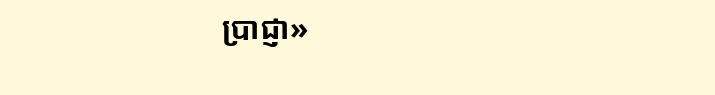ប្រាជ្ញា»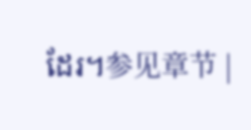ដែរ។参见章节 |